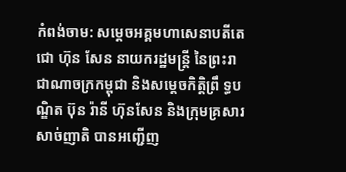កំពង់ចាម: សម្តេចអគ្គមហាសេនាបតីតេជោ ហ៊ុន សែន នាយករដ្ឋមន្រ្តី នៃព្រះរាជាណាចក្រកម្ពុជា និងសម្តេចកិត្តិព្រឹ ទ្ធបណ្ឌិត ប៊ុន រ៉ានី ហ៊ុនសែន និងក្រុមគ្រសារសាច់ញាតិ បានអញ្ជើញ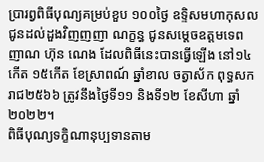ប្រារព្វពិធីបុណ្យគម្រប់ខួប ១០០ថ្ងៃ ឧទ្ទិសមហាកុសលជូនដល់ដួងវិញញញា ណក្ខន្ធ ជូនសម្តេចឧត្តមទេពញាណ ហ៊ុន ណេង ដែលពិធីនេះបានធ្វើឡើង នៅ១៤កើត ១៥កើត ខែស្រាពណ៍ ឆ្នាំខាល ចត្វាស័ក ពុទ្ធសករាជ២៥៦៦ ត្រូវនឹងថ្ងៃទី១១ និងទី១២ ខែសីហា ឆ្នាំ២០២២។
ពិធីបុណ្យទក្ខិណានុប្បទានតាម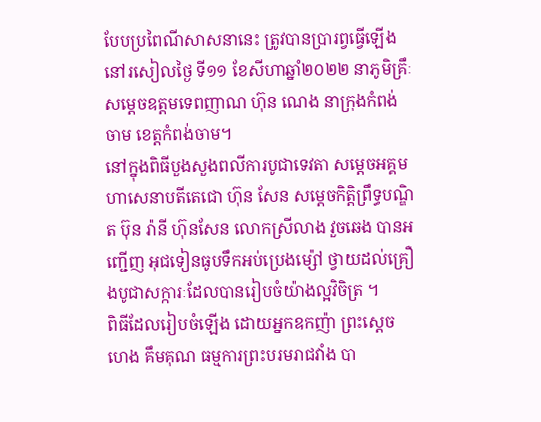បែបប្រពៃណីសាសនានេះ ត្រូវបានប្រារព្វធ្វើឡើងនៅរសៀលថ្ងៃ ទី១១ ខែសីហាឆ្នាំ២០២២ នាភូមិគ្រឹៈសម្តេចឧត្តមទេពញាណ ហ៊ុន ណេង នាក្រុងកំពង់ចាម ខេត្តកំពង់ចាម។
នៅក្នុងពិធីបួងសួងពលីការបូជាទេវតា សម្តេចអគ្គមហាសេនាបតីតេជោ ហ៊ុន សែន សម្តេចកិត្តិព្រឹទ្ធបណ្ឌិត ប៊ុន រ៉ានី ហ៊ុនសែន លោកស្រីលាង វួចឆេង បានអញ្ជើញ អុជទៀនធូបទឹកអប់ប្រេងម្ស៉ៅ ថ្វាយដល់គ្រឿងបូជាសក្ការៈដែលបានរៀបចំយ៉ាងល្អវិចិត្រ ។
ពិធីដែលរៀបចំឡើង ដោយអ្នកឧកញ៉ា ព្រះស្តេច ហេង គឹមគុណ ធម្មការព្រះបរមរាជវាំង បា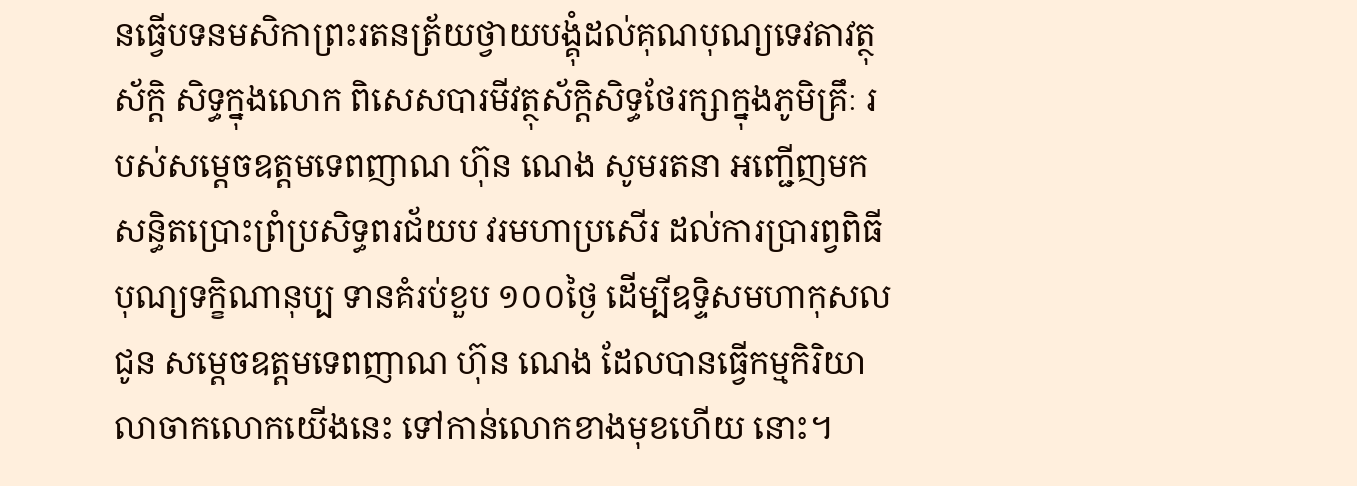នធ្វើបទនមសិកាព្រះរតនត្រ័យថ្វាយបង្គុំដល់គុណបុណ្យទេវតាវត្ថុស័ក្តិ សិទ្ធក្នុងលោក ពិសេសបារមីវត្ថុស័ក្តិសិទ្ធថែរក្សាក្នុងភូមិគ្រឹៈ របស់សម្តេចឧត្តមទេពញាណ ហ៊ុន ណេង សូមរតនា អញ្ជើញមកសន្ធិតប្រោះព្រំប្រសិទ្ធពរជ័យប វរមហាប្រសើរ ដល់ការប្រារព្វពិធីបុណ្យទក្ខិណានុប្ប ទានគំរប់ខួប ១០០ថ្ងៃ ដើម្បីឧទ្ទិសមហាកុសលជូន សម្តេចឧត្តមទេពញាណ ហ៊ុន ណេង ដែលបានធ្វើកម្មកិរិយាលាចាកលោកយើងនេះ ទៅកាន់លោកខាងមុខហើយ នោះ។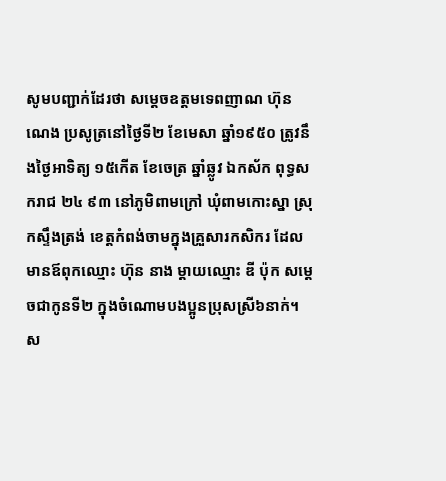សូមបញ្ជាក់ដែរថា សម្តេចឧត្តមទេពញាណ ហ៊ុន ណេង ប្រសូត្រនៅថ្ងៃទី២ ខែមេសា ឆ្នាំ១៩៥០ ត្រូវនឹងថ្ងៃអាទិត្យ ១៥កើត ខែចេត្រ ឆ្នាំឆ្លូវ ឯកស័ក ពុទ្ធសករាជ ២៤ ៩៣ នៅភូមិពាមក្រៅ ឃុំពាមកោះស្នា ស្រុកស្ទឹងត្រង់ ខេត្តកំពង់ចាមក្នុងគ្រួសារកសិករ ដែលមានឪពុកឈ្មោះ ហ៊ុន នាង ម្តាយឈ្មោះ ឌី ប៉ុក សម្តេចជាកូនទី២ ក្នុងចំណោមបងប្អូនប្រុសស្រី៦នាក់។
ស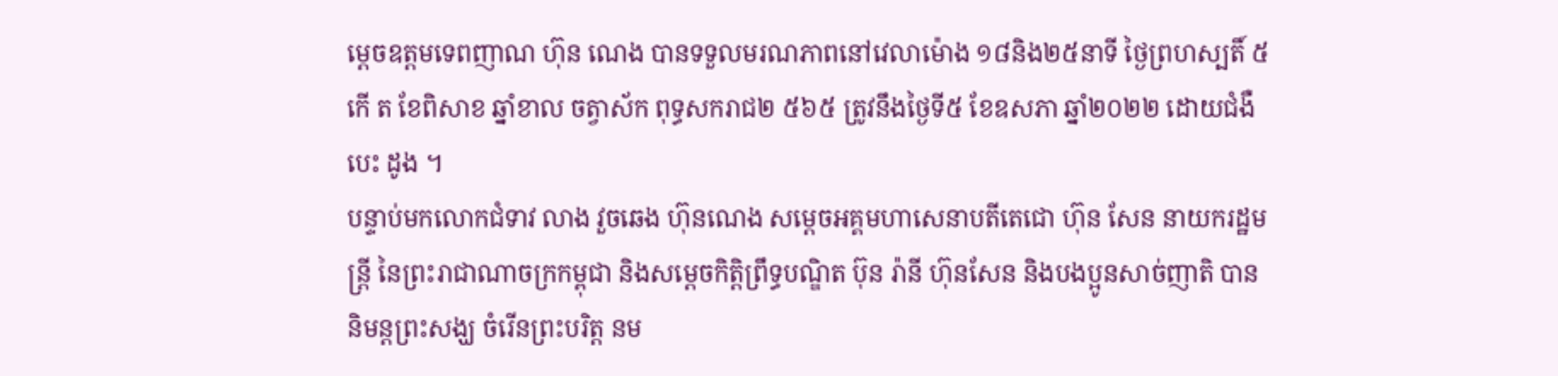ម្តេចឧត្តមទេពញាណ ហ៊ុន ណេង បានទទួលមរណភាពនៅវេលាម៉ោង ១៨និង២៥នាទី ថ្ងៃព្រហស្បតិ៍ ៥កើ ត ខែពិសាខ ឆ្នាំខាល ចត្វាស័ក ពុទ្ធសករាជ២ ៥៦៥ ត្រូវនឹងថ្ងៃទី៥ ខែឧសភា ឆ្នាំ២០២២ ដោយជំងឺបេះ ដូង ។
បន្ទាប់មកលោកជំទាវ លាង វួចឆេង ហ៊ុនណេង សម្តេចអគ្គមហាសេនាបតីតេជោ ហ៊ុន សែន នាយករដ្ឋមន្រ្តី នៃព្រះរាជាណាចក្រកម្ពុជា និងសម្តេចកិត្តិព្រឹទ្ធបណ្ឌិត ប៊ុន រ៉ានី ហ៊ុនសែន និងបងប្អូនសាច់ញាតិ បាននិមន្តព្រះសង្ឃ ចំរើនព្រះបរិត្ត នម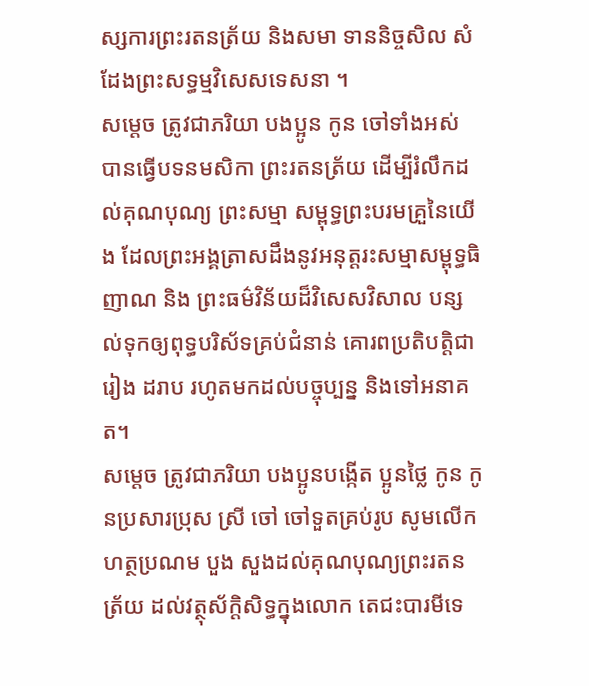ស្សការព្រះរតនត្រ័យ និងសមា ទាននិច្ចសិល សំដែងព្រះសទ្ធម្មវិសេសទេសនា ។
សម្តេច ត្រូវជាភរិយា បងប្អូន កូន ចៅទាំងអស់ បានធ្វើបទនមសិកា ព្រះរតនត្រ័យ ដើម្បីរំលឹកដល់គុណបុណ្យ ព្រះសម្មា សម្ពុទ្ធព្រះបរមគ្រួនៃយើង ដែលព្រះអង្គត្រាសដឹងនូវអនុត្តរះសម្មាសម្ពុទ្ធធិញាណ និង ព្រះធម៌វិន័យដ៏វិសេសវិសាល បន្សល់ទុកឲ្យពុទ្ធបរិស័ទគ្រប់ជំនាន់ គោរពប្រតិបត្តិជា រៀង ដរាប រហូតមកដល់បច្ចុប្បន្ន និងទៅអនាគត។
សម្តេច ត្រូវជាភរិយា បងប្អូនបង្កើត ប្អូនថ្លៃ កូន កូនប្រសារប្រុស ស្រី ចៅ ចៅទួតគ្រប់រូប សូមលើកហត្ថប្រណម បួង សួងដល់គុណបុណ្យព្រះរតនត្រ័យ ដល់វត្ថុស័ក្តិសិទ្ធក្នុងលោក តេជះបារមីទេ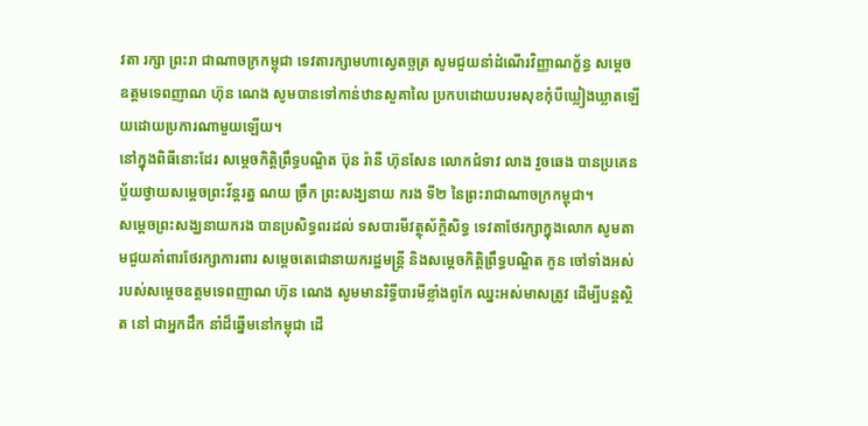វតា រក្សា ព្រះរា ជាណាចក្រកម្ពុជា ទេវតារក្សាមហាស្វេតច្ឆត្រ សូមជួយនាំដំណើរវិញ្ញាណក័្ខន្ធ សម្តេចឧត្តមទេពញាណ ហ៊ុន ណេង សូមបានទៅកាន់ឋានសួគាលៃ ប្រកបដោយបរមសុខកុំបីឃ្លៀងឃ្លាតឡើយដោយប្រការណាមួយឡើយ។
នៅក្នុងពិធីនោះដែរ សម្តេចកិត្តិព្រឹទ្ធបណ្ឌិត ប៊ុន រ៉ានី ហ៊ុនសែន លោកជំទាវ លាង វួចឆេង បានប្រគេនប្ច័យថ្វាយសម្តេចព្រះវ័ន្តរត្ន ណយ ច្រឹក ព្រះសង្ឃនាយ ករង ទី២ នៃព្រះរាជាណាចក្រកម្ពុជា។
សម្តេចព្រះសង្ឃនាយករង បានប្រសិទ្ធពរដល់ ទសបារមីវត្ថុស័ក្តិសិទ្ធ ទេវតាថែរក្សាក្នុងលោក សូមតាមជួយគាំពារថែរក្សាការពារ សម្តេចតេជោនាយករដ្ឋមន្រ្តី និងសម្តេចកិត្តិព្រឹទ្ធបណ្ឌិត កូន ចៅទាំងអស់ របស់សម្តេចឧត្តមទេពញាណ ហ៊ុន ណេង សូមមានរិទ្ធីបារមីខ្លាំងពូកែ ឈ្នះអស់មាសត្រូវ ដើម្បីបន្តស្ថិត នៅ ជាអ្នកដឹក នាំដ៏ឆ្នើមនៅកម្ពុជា ដើ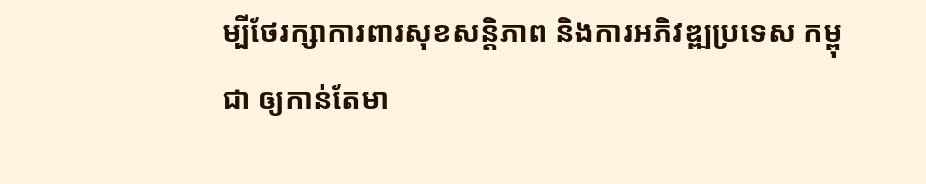ម្បីថែរក្សាការពារសុខសន្តិភាព និងការអភិវឌ្ឍប្រទេស កម្ពុជា ឲ្យកាន់តែមា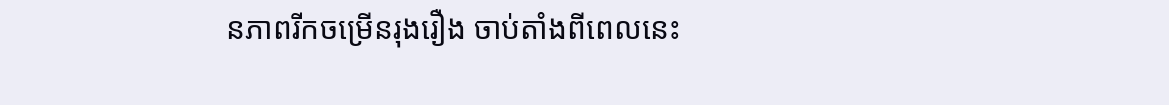នភាពរីកចម្រើនរុងរឿង ចាប់តាំងពីពេលនេះ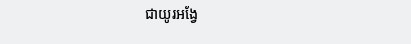ជាយូរអង្វែ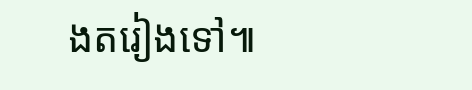ងតរៀងទៅ៕